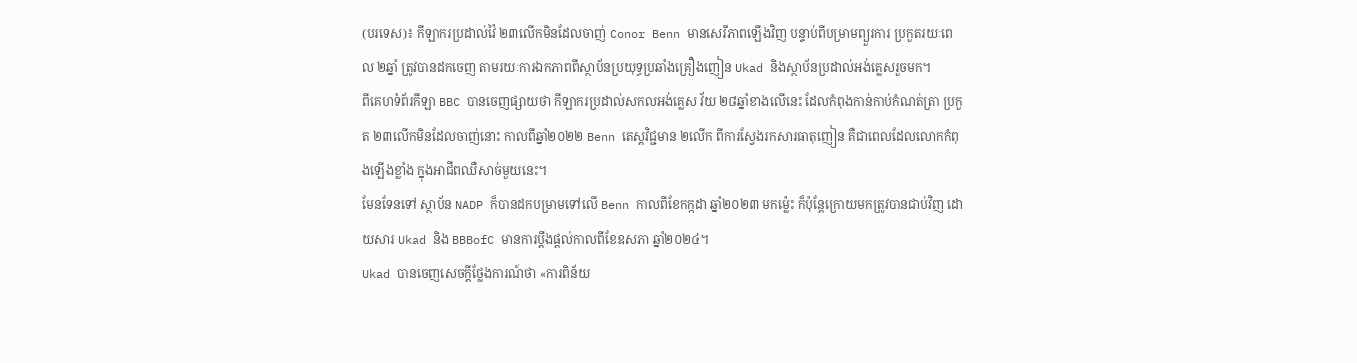(បរទេស)៖ កីឡាករប្រដាល់វ៉ៃ ២៣លើកមិនដែលចាញ់ Conor Benn មានសេរីភាពឡើងវិញ បន្ទាប់ពីបម្រាមព្យួរការ ប្រកួតរយៈពេល ២ឆ្នាំ ត្រូវបានដកចេញ តាមរយៈការឯកភាពពីស្ថាប័នប្រយុទ្ធប្រឆាំងគ្រឿងញៀន Ukad និងស្ថាប័នប្រដាល់អង់គ្លេសរួចមក។
ពីគេហទំព័រកីឡា BBC បានចេញផ្សាយថា កីឡាករប្រដាល់សកលអង់គ្លេស វ័យ ២៨ឆ្នាំខាងលើនេះ ដែលកំពុងកាន់កាប់កំណត់ត្រា ប្រកួត ២៣លើកមិនដែលចាញ់នោះ កាលពីឆ្នាំ២០២២ Benn តេស្តវិជ្ជមាន ២លើក ពីការស្វែងរកសារធាតុញៀន គឺជាពេលដែលលោកកំពុងឡើងខ្លាំង ក្នុងអាជីពឈឺសាច់មួយនេះ។
មែនទែនទៅ ស្ថាប័ន NADP ក៏បានដកបម្រាមទៅលើ Benn កាលពីខែកក្កដា ឆ្នាំ២០២៣ មកម្ល៉េះ ក៏ប៉ុន្តែក្រោយមកត្រូវបានជាប់វិញ ដោយសារ Ukad និង BBBofC មានការប្តឹងផ្តល់កាលពីខែឧសភា ឆ្នាំ២០២៤។
Ukad បានចេញសេចក្តីថ្លែងការណ៍ថា «ការពិន័យ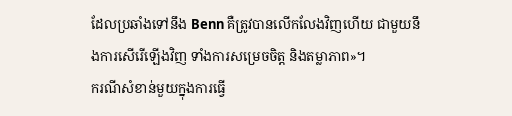ដែលប្រឆាំងទៅនឹង Benn គឺត្រូវបានលើកលែងវិញហើយ ជាមួយនឹងការសើរើឡើងវិញ ទាំងការសម្រេចចិត្ត និងតម្លាភាព»។
ករណីសំខាន់មួយក្នុងការធ្វើ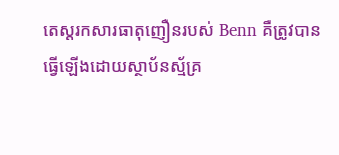តេស្តរកសារធាតុញឿនរបស់ Benn គឺត្រូវបានធ្វើឡើងដោយស្ថាប័នស្ម័គ្រ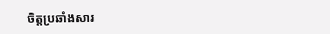ចិត្តប្រឆាំងសារ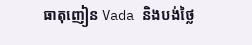ធាតុញៀន Vada និងបង់ថ្លៃ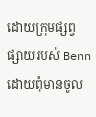ដោយក្រុមផ្សព្វផ្សាយរបស់ Benn ដោយពុំមានចូល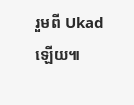រួមពី Ukad ឡើយ៕